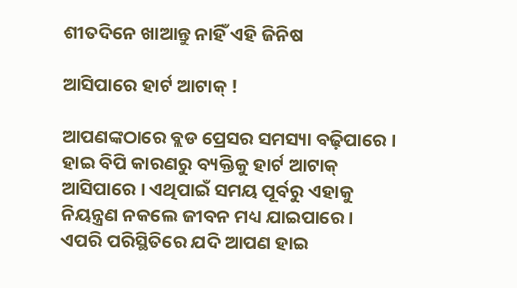ଶୀତଦିନେ ଖାଆନ୍ତୁ ନାହିଁ ଏହି ଜିନିଷ

ଆସିପାରେ ହାର୍ଟ ଆଟାକ୍ !

ଆପଣଙ୍କଠାରେ ବ୍ଲଡ ପ୍ରେସର ସମସ୍ୟା ବଢ଼ିପାରେ । ହାଇ ବିପି କାରଣରୁ ବ୍ୟକ୍ତିକୁ ହାର୍ଟ ଆଟାକ୍ ଆସିପାରେ । ଏଥିପାଇଁ ସମୟ ପୂର୍ବରୁ ଏହାକୁ ନିୟନ୍ତ୍ରଣ ନକଲେ ଜୀବନ ମଧ୍ୟ ଯାଇପାରେ । ଏପରି ପରିସ୍ଥିତିରେ ଯଦି ଆପଣ ହାଇ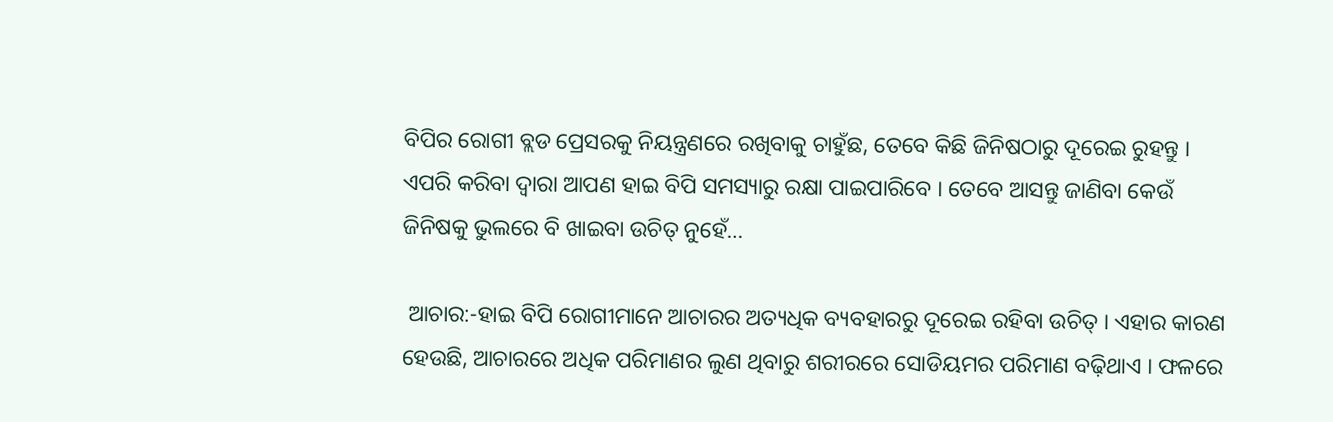ବିପିର ରୋଗୀ ବ୍ଲଡ ପ୍ରେସରକୁ ନିୟନ୍ତ୍ରଣରେ ରଖିବାକୁ ଚାହୁଁଛ, ତେବେ କିଛି ଜିନିଷଠାରୁ ଦୂରେଇ ରୁହନ୍ତୁ । ଏପରି କରିବା ଦ୍ୱାରା ଆପଣ ହାଇ ବିପି ସମସ୍ୟାରୁ ରକ୍ଷା ପାଇପାରିବେ । ତେବେ ଆସନ୍ତୁ ଜାଣିବା କେଉଁ ଜିନିଷକୁ ଭୁଲରେ ବି ଖାଇବା ଉଚିତ୍ ନୁହେଁ…

 ଆଚାର:-ହାଇ ବିପି ରୋଗୀମାନେ ଆଚାରର ଅତ୍ୟଧିକ ବ୍ୟବହାରରୁ ଦୂରେଇ ରହିବା ଉଚିତ୍ । ଏହାର କାରଣ ହେଉଛି, ଆଚାରରେ ଅଧିକ ପରିମାଣର ଲୁଣ ଥିବାରୁ ଶରୀରରେ ସୋଡିୟମର ପରିମାଣ ବଢ଼ିଥାଏ । ଫଳରେ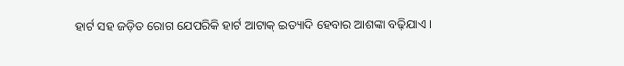ହାର୍ଟ ସହ ଜଡ଼ିତ ରୋଗ ଯେପରିକି ହାର୍ଟ ଆଟାକ୍ ଇତ୍ୟାଦି ହେବାର ଆଶଙ୍କା ବଢ଼ିଯାଏ ।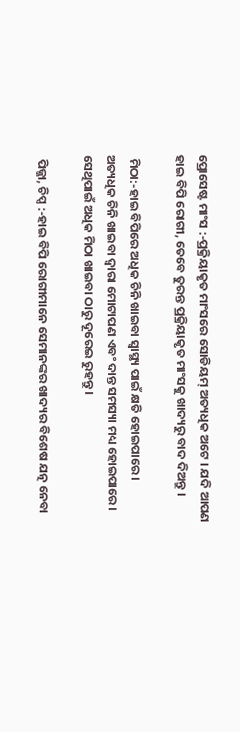ପ୍ରୋସେଷ୍ଟ ମାଂସ :-ପ୍ରକ୍ରିୟାକୃତ ମାଂସରେ ସୋଡିୟମ୍ ଅତ୍ୟଧିକ ଅଟେ । ଯଦି ଆପଣ ହାଇ ବିପି ରୋଗୀ, ତେବେ ତୁରନ୍ତ ପ୍ରକ୍ରିୟାକୃତ ମାଂସକୁ ଖାଦ୍ୟରୁ ବାଦ ଦିଅନ୍ତୁ ।

 ମିଠା:-ହାଇ ବିପିରେ ଅଧିକ ଚିନି ଖାଇବା ସ୍ୱାସ୍ଥ୍ୟ ପାଇଁ କ୍ଷତି ହୋଇପାରେ । ଅତ୍ୟଧିକ ଚିନି ଖାଇବା ଦ୍ୱାରା ମୋଟାପଣ ଏବଂ ଦାନ୍ତ ସମସ୍ୟା ମଧ୍ୟ ହୋଇପାରେ । ସେଥିପାଇଁ ଅଧିକ ମିଠା ଖାଇବା ଠାରୁ ଦୂରେଇ ରୁହନ୍ତୁ ।

 ପିଜ୍ଜା, ଚିପ୍ସ :-ହାଇ ବିପି ରୋଗୀମାନେ ସେମାନଙ୍କର ଖାଦ୍ୟର ବିଶେଷ ଯତ୍ନ ନେବା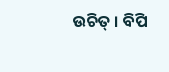ଉଚିତ୍ । ବିପି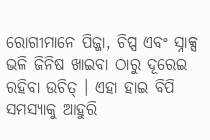ରୋଗୀମାନେ ପିଜ୍ଜା, ଚିପ୍ସ ଏବଂ ସ୍ନାକ୍ସ ଭଳି ଜିନିଷ ଖାଇବା ଠାରୁ ଦୂରେଇ ରହିବା ଉଚିତ୍ । ଏହା ହାଇ ବିପି ସମସ୍ୟାକୁ ଆହୁରି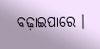ବଢ଼ାଇପାରେ ।